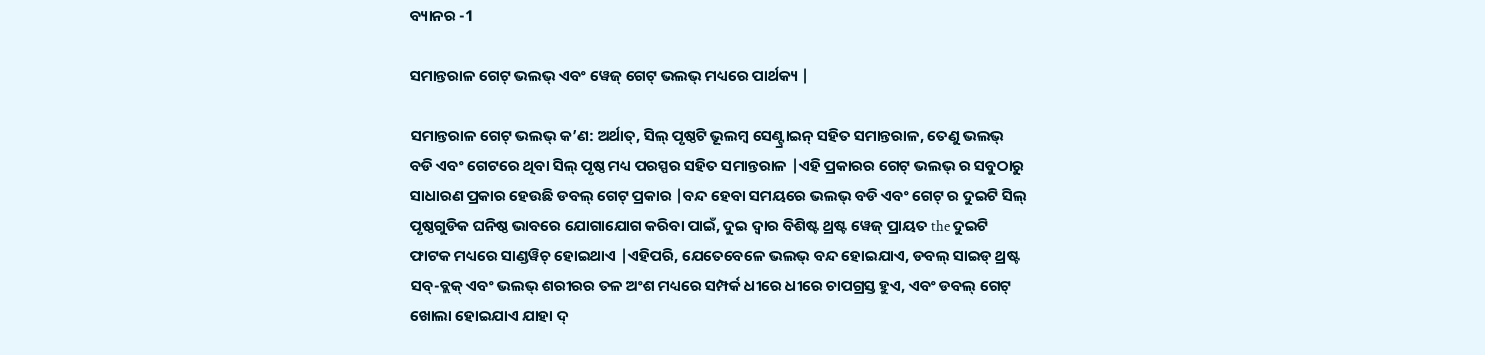ବ୍ୟାନର -1

ସମାନ୍ତରାଳ ଗେଟ୍ ଭଲଭ୍ ଏବଂ ୱେଜ୍ ଗେଟ୍ ଭଲଭ୍ ମଧ୍ୟରେ ପାର୍ଥକ୍ୟ |

ସମାନ୍ତରାଳ ଗେଟ୍ ଭଲଭ୍ କ’ଣ: ଅର୍ଥାତ୍, ସିଲ୍ ପୃଷ୍ଠଟି ଭୂଲମ୍ବ ସେଣ୍ଟ୍ରାଇନ୍ ସହିତ ସମାନ୍ତରାଳ, ତେଣୁ ଭଲଭ୍ ବଡି ଏବଂ ଗେଟରେ ଥିବା ସିଲ୍ ପୃଷ୍ଠ ମଧ୍ୟ ପରସ୍ପର ସହିତ ସମାନ୍ତରାଳ |ଏହି ପ୍ରକାରର ଗେଟ୍ ଭଲଭ୍ ର ସବୁଠାରୁ ସାଧାରଣ ପ୍ରକାର ହେଉଛି ଡବଲ୍ ଗେଟ୍ ପ୍ରକାର |ବନ୍ଦ ହେବା ସମୟରେ ଭଲଭ୍ ବଡି ଏବଂ ଗେଟ୍ ର ଦୁଇଟି ସିଲ୍ ପୃଷ୍ଠଗୁଡିକ ଘନିଷ୍ଠ ଭାବରେ ଯୋଗାଯୋଗ କରିବା ପାଇଁ, ଦୁଇ ଦ୍ୱାର ବିଶିଷ୍ଟ ଥ୍ରଷ୍ଟ ୱେଜ୍ ପ୍ରାୟତ the ଦୁଇଟି ଫାଟକ ମଧ୍ୟରେ ସାଣ୍ଡୱିଚ୍ ହୋଇଥାଏ |ଏହିପରି, ଯେତେବେଳେ ଭଲଭ୍ ବନ୍ଦ ହୋଇଯାଏ, ଡବଲ୍ ସାଇଡ୍ ଥ୍ରଷ୍ଟ ସବ୍-ବ୍ଲକ୍ ଏବଂ ଭଲଭ୍ ଶରୀରର ତଳ ଅଂଶ ମଧ୍ୟରେ ସମ୍ପର୍କ ଧୀରେ ଧୀରେ ଚାପଗ୍ରସ୍ତ ହୁଏ, ଏବଂ ଡବଲ୍ ଗେଟ୍ ଖୋଲା ହୋଇଯାଏ ଯାହା ଦ୍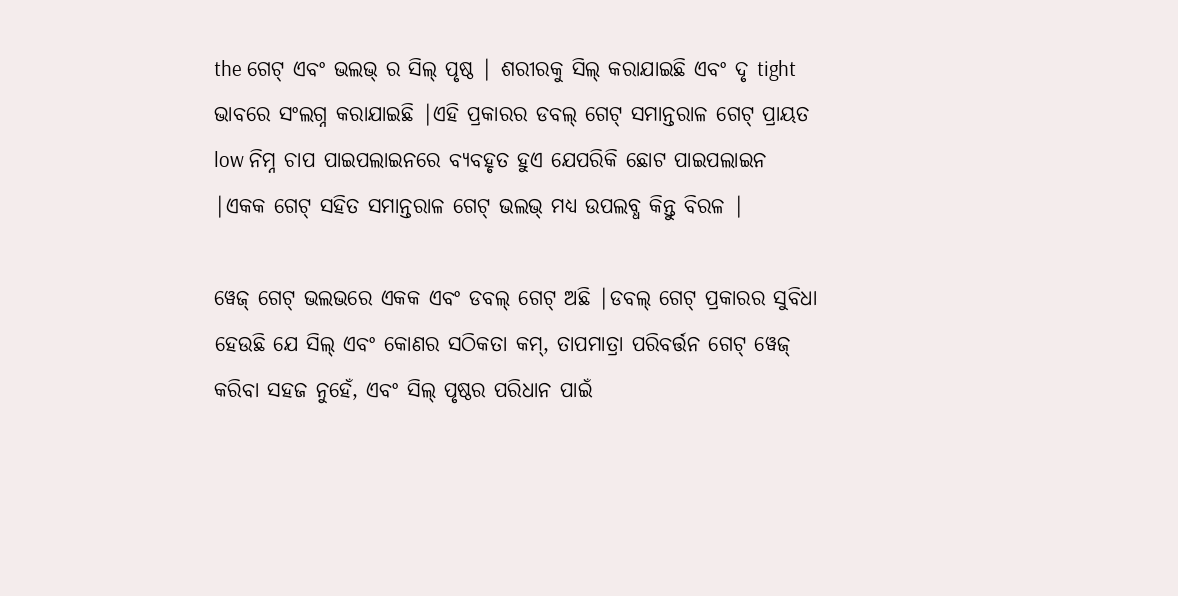the ଗେଟ୍ ଏବଂ ଭଲଭ୍ ର ସିଲ୍ ପୃଷ୍ଠ | ଶରୀରକୁ ସିଲ୍ କରାଯାଇଛି ଏବଂ ଦୃ tight ଭାବରେ ସଂଲଗ୍ନ କରାଯାଇଛି |ଏହି ପ୍ରକାରର ଡବଲ୍ ଗେଟ୍ ସମାନ୍ତରାଳ ଗେଟ୍ ପ୍ରାୟତ low ନିମ୍ନ ଚାପ ପାଇପଲାଇନରେ ବ୍ୟବହୃତ ହୁଏ ଯେପରିକି ଛୋଟ ପାଇପଲାଇନ |ଏକକ ଗେଟ୍ ସହିତ ସମାନ୍ତରାଳ ଗେଟ୍ ଭଲଭ୍ ମଧ୍ୟ ଉପଲବ୍ଧ କିନ୍ତୁ ବିରଳ |

ୱେଜ୍ ଗେଟ୍ ଭଲଭରେ ଏକକ ଏବଂ ଡବଲ୍ ଗେଟ୍ ଅଛି |ଡବଲ୍ ଗେଟ୍ ପ୍ରକାରର ସୁବିଧା ହେଉଛି ଯେ ସିଲ୍ ଏବଂ କୋଣର ସଠିକତା କମ୍, ତାପମାତ୍ରା ପରିବର୍ତ୍ତନ ଗେଟ୍ ୱେଜ୍ କରିବା ସହଜ ନୁହେଁ, ଏବଂ ସିଲ୍ ପୃଷ୍ଠର ପରିଧାନ ପାଇଁ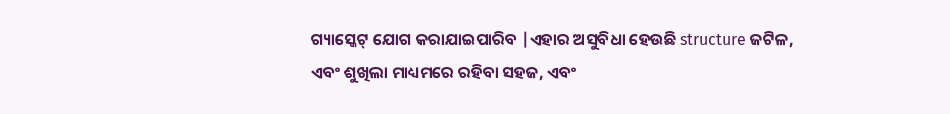ଗ୍ୟାସ୍କେଟ୍ ଯୋଗ କରାଯାଇପାରିବ |ଏହାର ଅସୁବିଧା ହେଉଛି structure ଜଟିଳ, ଏବଂ ଶୁଖିଲା ମାଧ୍ୟମରେ ରହିବା ସହଜ, ଏବଂ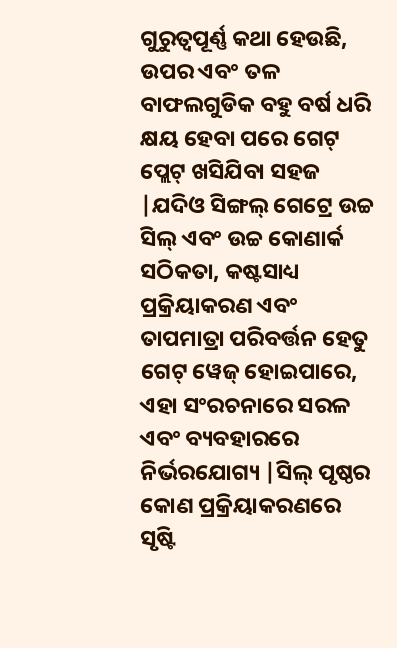ଗୁରୁତ୍ୱପୂର୍ଣ୍ଣ କଥା ହେଉଛି, ଉପର ଏବଂ ତଳ ବାଫଲଗୁଡିକ ବହୁ ବର୍ଷ ଧରି କ୍ଷୟ ହେବା ପରେ ଗେଟ୍ ପ୍ଲେଟ୍ ଖସିଯିବା ସହଜ |ଯଦିଓ ସିଙ୍ଗଲ୍ ଗେଟ୍ରେ ଉଚ୍ଚ ସିଲ୍ ଏବଂ ଉଚ୍ଚ କୋଣାର୍କ ସଠିକତା, କଷ୍ଟସାଧ୍ୟ ପ୍ରକ୍ରିୟାକରଣ ଏବଂ ତାପମାତ୍ରା ପରିବର୍ତ୍ତନ ହେତୁ ଗେଟ୍ ୱେଜ୍ ହୋଇପାରେ, ଏହା ସଂରଚନାରେ ସରଳ ଏବଂ ବ୍ୟବହାରରେ ନିର୍ଭରଯୋଗ୍ୟ |ସିଲ୍ ପୃଷ୍ଠର କୋଣ ପ୍ରକ୍ରିୟାକରଣରେ ସୃଷ୍ଟି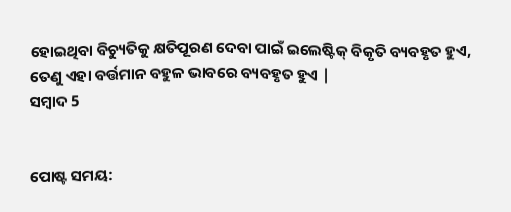ହୋଇଥିବା ବିଚ୍ୟୁତିକୁ କ୍ଷତିପୂରଣ ଦେବା ପାଇଁ ଇଲେଷ୍ଟିକ୍ ବିକୃତି ବ୍ୟବହୃତ ହୁଏ, ତେଣୁ ଏହା ବର୍ତ୍ତମାନ ବହୁଳ ଭାବରେ ବ୍ୟବହୃତ ହୁଏ |
ସମ୍ବାଦ 5


ପୋଷ୍ଟ ସମୟ: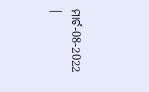ମାର୍ଚ-08-2022 |